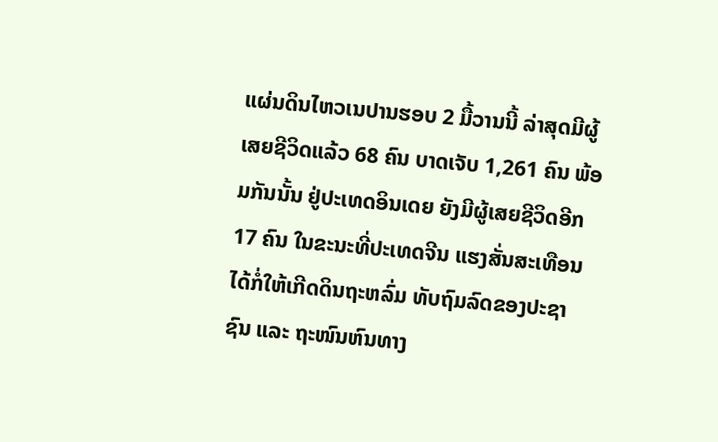ແຜ່ນດິນໄຫວເນປານຮອບ 2 ມື້ວານນີ້ ລ່າສຸດມີຜູ້ເສຍຊີວິດແລ້ວ 68 ຄົນ ບາດເຈັບ 1,261 ຄົນ ພ້ອມກັນນັ້ນ ຢູ່ປະເທດອິນເດຍ ຍັງມີຜູ້ເສຍຊີວິດອີກ 17 ຄົນ ໃນຂະນະທີ່ປະເທດຈີນ ແຮງສັ່ນສະເທືອນໄດ້ກໍ່ໃຫ້ເກີດດິນຖະຫລົ່ມ ທັບຖົມລົດຂອງປະຊາຊົນ ແລະ ຖະໜົນຫົນທາງ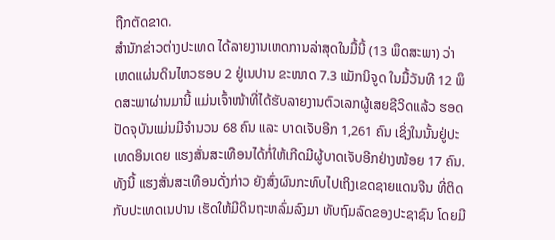ຖືກຕັດຂາດ.
ສຳນັກຂ່າວຕ່າງປະເທດ ໄດ້ລາຍງານເຫດການລ່າສຸດໃນມື້ນີ້ (13 ພຶດສະພາ) ວ່າ ເຫດແຜ່ນດິນໄຫວຮອບ 2 ຢູ່ເນປານ ຂະໜາດ 7.3 ແມັກນິຈູດ ໃນມື້ວັນທີ 12 ພຶດສະພາຜ່ານມານີ້ ແມ່ນເຈົ້າໜ້າທີ່ໄດ້ຮັບລາຍງານຕົວເລກຜູ້ເສຍຊີວິດແລ້ວ ຮອດປັດຈຸບັນແມ່ນມີຈຳນວນ 68 ຄົນ ແລະ ບາດເຈັບອີກ 1,261 ຄົນ ເຊິ່ງໃນນັ້ນຢູ່ປະເທດອິນເດຍ ແຮງສັ່ນສະເທືອນໄດ້ກໍ່ໃຫ້ເກີດມີຜູ້ບາດເຈັບອີກຢ່າງໜ້ອຍ 17 ຄົນ.
ທັງນີ້ ແຮງສັ່ນສະເທືອນດັ່ງກ່າວ ຍັງສົ່ງຜົນກະທົບໄປເຖິງເຂດຊາຍແດນຈີນ ທີ່ຕິດກັບປະເທດເນປານ ເຮັດໃຫ້ມີດິນຖະຫລົ່ມລົງມາ ທັບຖົມລົດຂອງປະຊາຊົນ ໂດຍມີ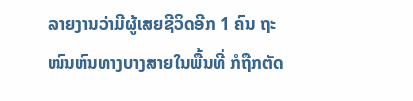ລາຍງານວ່າມີຜູ້ເສຍຊີວິດອີກ 1 ຄົນ ຖະໜົນຫົນທາງບາງສາຍໃນພື້ນທີ່ ກໍຖືກຕັດ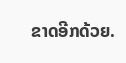ຂາດອີກດ້ວຍ.